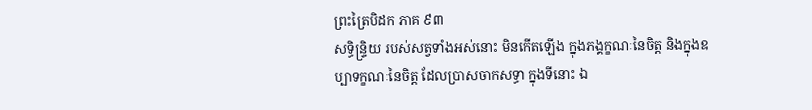ព្រះត្រៃបិដក ភាគ ៩៣
សទ្ធិន្ទ្រិយ របស់សត្វទាំងអស់នោះ មិនកើតឡើង ក្នុងភង្គក្ខណៈនៃចិត្ត និងក្នុងឧប្បាទក្ខណៈនៃចិត្ត ដែលប្រាសចាកសទ្ធា ក្នុងទីនោះ ឯ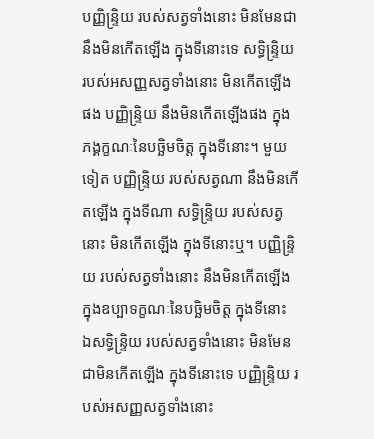បញ្ញិន្ទ្រិយ របស់សត្វទាំងនោះ មិនមែនជានឹងមិនកើតឡើង ក្នុងទីនោះទេ សទ្ធិន្ទ្រិយ របស់អសញ្ញសត្វទាំងនោះ មិនកើតឡើងផង បញ្ញិន្ទ្រិយ នឹងមិនកើតឡើងផង ក្នុងភង្គក្ខណៈនៃបច្ឆិមចិត្ត ក្នុងទីនោះ។ មួយទៀត បញ្ញិន្ទ្រិយ របស់សត្វណា នឹងមិនកើតឡើង ក្នុងទីណា សទ្ធិន្ទ្រិយ របស់សត្វនោះ មិនកើតឡើង ក្នុងទីនោះឬ។ បញ្ញិន្ទ្រិយ របស់សត្វទាំងនោះ នឹងមិនកើតឡើង ក្នុងឧប្បាទក្ខណៈនៃបច្ឆិមចិត្ត ក្នុងទីនោះ ឯសទ្ធិន្ទ្រិយ របស់សត្វទាំងនោះ មិនមែនជាមិនកើតឡើង ក្នុងទីនោះទេ បញ្ញិន្ទ្រិយ របស់អសញ្ញសត្វទាំងនោះ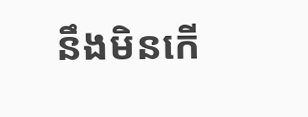នឹងមិនកើ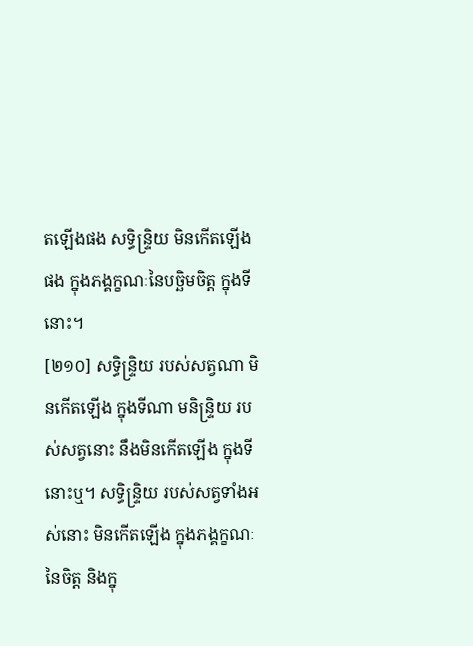តឡើងផង សទ្ធិន្ទ្រិយ មិនកើតឡើងផង ក្នុងភង្គក្ខណៈនៃបច្ឆិមចិត្ត ក្នុងទីនោះ។
[២១០] សទ្ធិន្ទ្រិយ របស់សត្វណា មិនកើតឡើង ក្នុងទីណា មនិន្ទ្រិយ របស់សត្វនោះ នឹងមិនកើតឡើង ក្នុងទីនោះឬ។ សទ្ធិន្ទ្រិយ របស់សត្វទាំងអស់នោះ មិនកើតឡើង ក្នុងភង្គក្ខណៈនៃចិត្ត និងក្នុ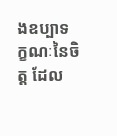ងឧប្បាទក្ខណៈនៃចិត្ត ដែល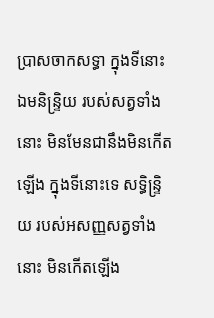ប្រាសចាកសទ្ធា ក្នុងទីនោះ ឯមនិន្ទ្រិយ របស់សត្វទាំងនោះ មិនមែនជានឹងមិនកើតឡើង ក្នុងទីនោះទេ សទ្ធិន្ទ្រិយ របស់អសញ្ញសត្វទាំងនោះ មិនកើតឡើង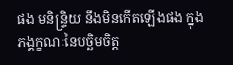ផង មនិន្ទ្រិយ នឹងមិនកើតឡើងផង ក្នុងភង្គក្ខណៈនៃបច្ឆិមចិត្ត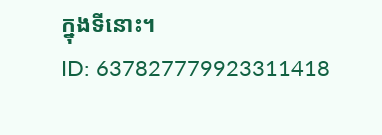ក្នុងទីនោះ។
ID: 637827779923311418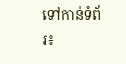ទៅកាន់ទំព័រ៖